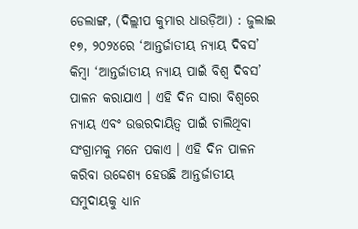ଡେଲାଙ୍ଗ, (ଦିଲ୍ଲୀପ କୁମାର ଧାଉଡ଼ିଆ) : ଜୁଲାଇ ୧୭, ୨୦୨୪ରେ ‘ଆନ୍ତର୍ଜାତୀୟ ନ୍ୟାୟ ଦିବସ’ କିମ୍ବା ‘ଆନ୍ତର୍ଜାତୀୟ ନ୍ୟାୟ ପାଇଁ ବିଶ୍ୱ ଦିବସ’ ପାଳନ କରାଯାଏ । ଏହି ଦିନ ସାରା ବିଶ୍ୱରେ ନ୍ୟାୟ ଏବଂ ଉତ୍ତରଦାୟିତ୍ୱ ପାଇଁ ଚାଲିଥିବା ସଂଗ୍ରାମକୁ ମନେ ପକାଏ । ଏହି ଦିନ ପାଳନ କରିବା ଉଦ୍ଦେଶ୍ୟ ହେଉଛି ଆନ୍ତର୍ଜାତୀୟ ସମୁଦାୟକୁ ଧ୍ୟାନ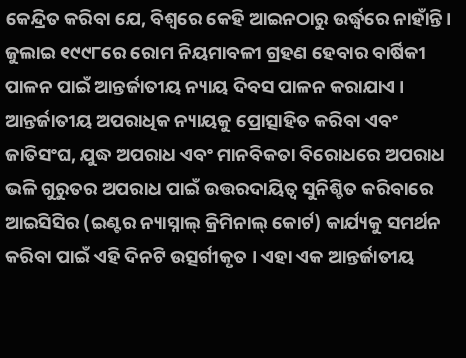କେନ୍ଦ୍ରିତ କରିବା ଯେ, ବିଶ୍ୱରେ କେହି ଆଇନଠାରୁ ଉର୍ଦ୍ଧ୍ୱରେ ନାହାଁନ୍ତି । ଜୁଲାଇ ୧୯୯୮ରେ ରୋମ ନିୟମାବଳୀ ଗ୍ରହଣ ହେବାର ବାର୍ଷିକୀ ପାଳନ ପାଇଁ ଆନ୍ତର୍ଜାତୀୟ ନ୍ୟାୟ ଦିବସ ପାଳନ କରାଯାଏ । ଆନ୍ତର୍ଜାତୀୟ ଅପରାଧିକ ନ୍ୟାୟକୁ ପ୍ରୋତ୍ସାହିତ କରିବା ଏବଂ ଜାତିସଂଘ, ଯୁଦ୍ଧ ଅପରାଧ ଏବଂ ମାନବିକତା ବିରୋଧରେ ଅପରାଧ ଭଳି ଗୁରୁତର ଅପରାଧ ପାଇଁ ଉତ୍ତରଦାୟିତ୍ୱ ସୁନିଶ୍ଚିତ କରିବାରେ ଆଇସିସିର (ଇଣ୍ଟର ନ୍ୟାସ୍ନାଲ୍ କ୍ରିମିନାଲ୍ କୋର୍ଟ) କାର୍ଯ୍ୟକୁ ସମର୍ଥନ କରିବା ପାଇଁ ଏହି ଦିନଟି ଉତ୍ସର୍ଗୀକୃତ । ଏହା ଏକ ଆନ୍ତର୍ଜାତୀୟ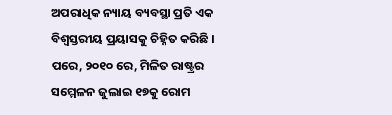ଅପରାଧିକ ନ୍ୟାୟ ବ୍ୟବସ୍ଥା ପ୍ରତି ଏକ ବିଶ୍ୱସ୍ତରୀୟ ପ୍ରୟାସକୁ ଚିହ୍ନିତ କରିଛି । ପରେ, ୨୦୧୦ ରେ, ମିଳିତ ରାଷ୍ଟ୍ରର ସମ୍ମେଳନ ଜୁଲାଇ ୧୭କୁ ରୋମ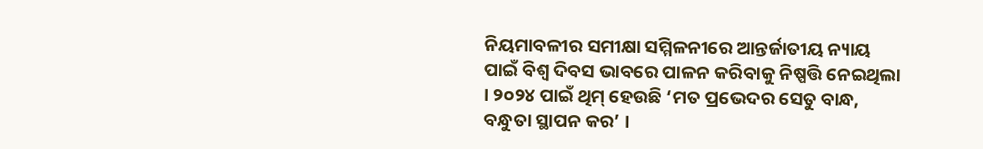ନିୟମାବଳୀର ସମୀକ୍ଷା ସମ୍ମିଳନୀରେ ଆନ୍ତର୍ଜାତୀୟ ନ୍ୟାୟ ପାଇଁ ବିଶ୍ୱ ଦିବସ ଭାବରେ ପାଳନ କରିବାକୁ ନିଷ୍ପତ୍ତି ନେଇଥିଲା । ୨୦୨୪ ପାଇଁ ଥିମ୍ ହେଉଛି ‘ମତ ପ୍ରଭେଦର ସେତୁ ବାନ୍ଧ, ବନ୍ଧୁତା ସ୍ଥାପନ କର’ ।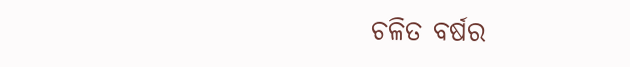ଚଳିତ ବର୍ଷର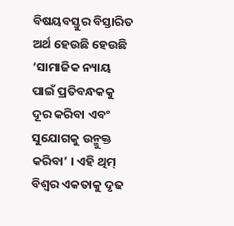ବିଷୟବସ୍ତୁର ବିସ୍ତାରିତ ଅର୍ଥ ହେଉଛି ହେଉଛି ‘ସାମାଜିକ ନ୍ୟାୟ ପାଇଁ ପ୍ରତିବନ୍ଧକକୁ ଦୂର କରିବା ଏବଂ ସୁଯୋଗକୁ ଉନ୍ମୁକ୍ତ କରିବା’ । ଏହି ଥିମ୍ ବିଶ୍ଵର ଏକତାକୁ ଦୃଢ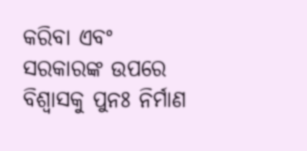କରିବା ଏବଂ ସରକାରଙ୍କ ଉପରେ ବିଶ୍ୱାସକୁ ପୁନଃ ନିର୍ମାଣ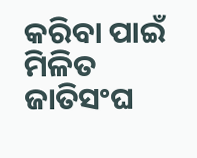କରିବା ପାଇଁ ମିଳିତ ଜାତିସଂଘ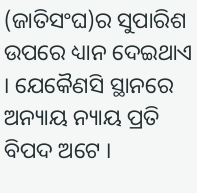(ଜାତିସଂଘ)ର ସୁପାରିଶ ଉପରେ ଧ୍ୟାନ ଦେଇଥାଏ । ଯେକୈଣସି ସ୍ଥାନରେ ଅନ୍ୟାୟ ନ୍ୟାୟ ପ୍ରତି ବିପଦ ଅଟେ ।